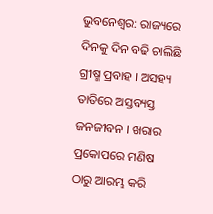ଭୁବନେଶ୍ବର: ରାଜ୍ୟରେ ଦିନକୁ ଦିନ ବଢି ଚାଲିଛି ଗ୍ରୀଷ୍ମ ପ୍ରବାହ । ଅସହ୍ୟ ତାତିରେ ଅସ୍ତବ୍ୟସ୍ତ ଜନଜୀବନ । ଖରାର ପ୍ରକୋପରେ ମଣିଷ ଠାରୁ ଆରମ୍ଭ କରି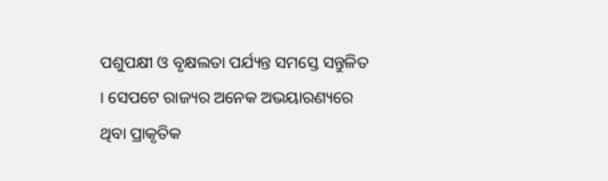ପଶୁପକ୍ଷୀ ଓ ବୃକ୍ଷଲତା ପର୍ଯ୍ୟନ୍ତ ସମସ୍ତେ ସନ୍ତୁଳିତ । ସେପଟେ ରାଜ୍ୟର ଅନେକ ଅଭୟାରଣ୍ୟରେ ଥିବା ପ୍ରାକୃତିକ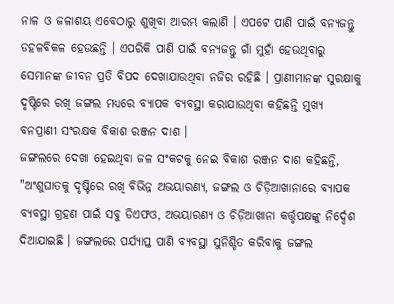ନାଳ ଓ ଜଳାଶୟ ଏବେଠାରୁ ଶୁଖିବା ଆରମ୍ଭ କଲାଣି । ଏପଟେ ପାଣି ପାଇଁ ବନ୍ୟଜନ୍ତୁ ଡହଳବିକଳ ହେଉଛନ୍ତି । ଏପରିକି ପାଣି ପାଇଁ ବନ୍ୟଜନ୍ତୁ ଗାଁ ମୁହାଁ ହେଉଥିବାରୁ ସେମାନଙ୍କ ଜୀବନ ପ୍ରତି ବିପଦ ଦେଖାଯାଉଥିବା ନଜିର ରହିଛି । ପ୍ରାଣୀମାନଙ୍କ ସୁରକ୍ଷାକୁ ଦୃଷ୍ଟିରେ ରଖି ଜଙ୍ଗଲ ମଧ୍ୟରେ ବ୍ୟାପକ ବ୍ୟବସ୍ଥା କରାଯାଉଥିବା କହିଛନ୍ତି ମୁଖ୍ୟ ବନପ୍ରାଣୀ ସଂରକ୍ଷକ ବିକାଶ ରଞ୍ଜନ ଦାଶ ।
ଜଙ୍ଗଲରେ ଦେଖା ହେଇଥିବା ଜଳ ସଂକଟକୁ ନେଇ ବିକାଶ ରଞ୍ଜନ ଦାଶ କହିଛନ୍ତି, "ଅଂଶୁଘାତକୁ ଦୃଷ୍ଟିରେ ରଖି ବିଭିନ୍ନ ଅଭୟାରଣ୍ୟ, ଜଙ୍ଗଲ ଓ ଚିଡ଼ିଆଖାନାରେ ବ୍ୟାପକ ବ୍ୟବସ୍ଥା ଗ୍ରହଣ ପାଇଁ ସବୁ ଡିଏଫଓ, ଅଭୟାରଣ୍ୟ ଓ ଚିଡ଼ିଆଖାନା କର୍ତ୍ତୃପକ୍ଷଙ୍କୁ ନିର୍ଦ୍ଦେଶ ଦିଆଯାଇଛି । ଜଙ୍ଗଲରେ ପର୍ଯ୍ୟାପ୍ତ ପାଣି ବ୍ୟବସ୍ଥା ସୁନିଶ୍ଚିତ କରିବାକୁ ଜଙ୍ଗଲ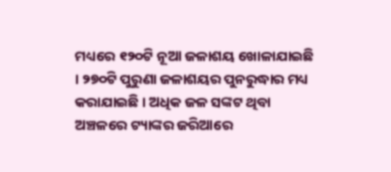ମଧ୍ୟରେ ୧୨୦ଟି ନୂଆ ଜଳାଶୟ ଖୋଳାଯାଇଛି । ୨୭୦ଟି ପୁରୁଣା ଜଳାଶୟର ପୁନରୁଦ୍ଧାର ମଧ୍ୟ କରାଯାଇଛି । ଅଧିକ ଜଳ ସଙ୍କଟ ଥିବା ଅଞ୍ଚଳରେ ଟ୍ୟାଙ୍କର ଜରିଆରେ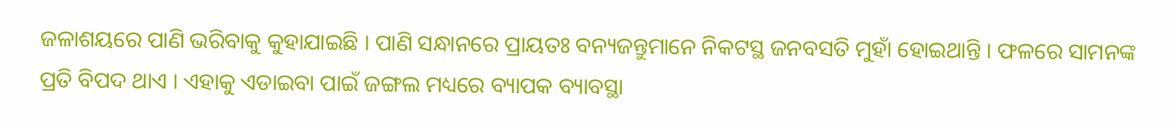ଜଳାଶୟରେ ପାଣି ଭରିବାକୁ କୁହାଯାଇଛି । ପାଣି ସନ୍ଧାନରେ ପ୍ରାୟତଃ ବନ୍ୟଜନ୍ତୁମାନେ ନିକଟସ୍ଥ ଜନବସତି ମୁହାଁ ହୋଇଥାନ୍ତି । ଫଳରେ ସାମନଙ୍କ ପ୍ରତି ବିପଦ ଥାଏ । ଏହାକୁ ଏଡାଇବା ପାଇଁ ଜଙ୍ଗଲ ମଧ୍ୟରେ ବ୍ୟାପକ ବ୍ୟାବସ୍ଥା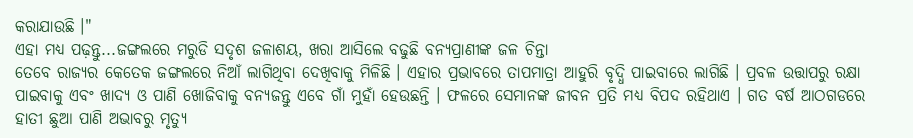କରାଯାଉଛି ।"
ଏହା ମଧ୍ୟ ପଢ଼ନ୍ତୁ...ଜଙ୍ଗଲରେ ମରୁଡି ସଦୃଶ ଜଳାଶୟ, ଖରା ଆସିଲେ ବଢୁଛି ବନ୍ୟପ୍ରାଣୀଙ୍କ ଜଳ ଚିନ୍ତା
ତେବେ ରାଜ୍ୟର କେତେକ ଜଙ୍ଗଲରେ ନିଆଁ ଲାଗିଥିବା ଦେଖିବାକୁ ମିଳିଛି । ଏହାର ପ୍ରଭାବରେ ତାପମାତ୍ରା ଆହୁରି ବୃଦ୍ଧି ପାଇବାରେ ଲାଗିଛି । ପ୍ରବଳ ଉତ୍ତାପରୁ ରକ୍ଷା ପାଇବାକୁ ଏବଂ ଖାଦ୍ୟ ଓ ପାଣି ଖୋଜିବାକୁ ବନ୍ୟଜନ୍ତୁ ଏବେ ଗାଁ ମୁହାଁ ହେଉଛନ୍ତି । ଫଳରେ ସେମାନଙ୍କ ଜୀବନ ପ୍ରତି ମଧ୍ୟ ବିପଦ ରହିଥାଏ । ଗତ ବର୍ଷ ଆଠଗଡରେ ହାତୀ ଛୁଆ ପାଣି ଅଭାବରୁ ମୃତ୍ୟୁ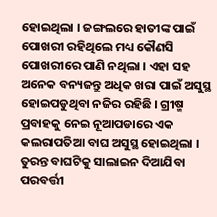ହୋଇଥିଲା । ଜଙ୍ଗଲରେ ହାତୀଙ୍କ ପାଇଁ ପୋଖରୀ ରହିଥିଲେ ମଧ୍ୟ କୌଣସି ପୋଖରୀରେ ପାଣି ନଥିଲା । ଏହା ସହ ଅନେକ ବନ୍ୟଜନ୍ତୁ ଅଧିକ ଖରା ପାଇଁ ଅସୁସ୍ଥ ହୋଇପଡୁଥିବା ନଜିର ରହିଛି । ଗ୍ରୀଷ୍ମ ପ୍ରବାହକୁ ନେଇ ନୂଆପଡାରେ ଏକ କଲରାପତିଆ ବାଘ ଅସୁସ୍ଥ ହୋଇଥିଲା । ତୁରନ୍ତ ବାଘଟିକୁ ସାଲାଇନ ଦିଆଯିବା ପରବର୍ତ୍ତୀ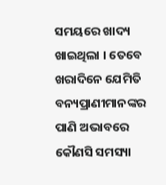ସମୟରେ ଖାଦ୍ୟ ଖାଇଥିଲା । ତେବେ ଖରାଦିନେ ଯେମିତି ବନ୍ୟପ୍ରାଣୀମାନଙ୍କର ପାଣି ଅଭାବରେ କୌଣସି ସମସ୍ୟା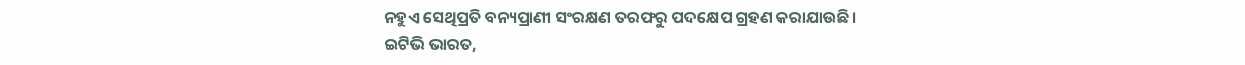ନହୁଏ ସେଥିପ୍ରତି ବନ୍ୟପ୍ରାଣୀ ସଂରକ୍ଷଣ ତରଫରୁ ପଦକ୍ଷେପ ଗ୍ରହଣ କରାଯାଉଛି ।
ଇଟିଭି ଭାରତ,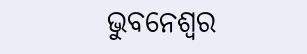ଭୁବନେଶ୍ବର